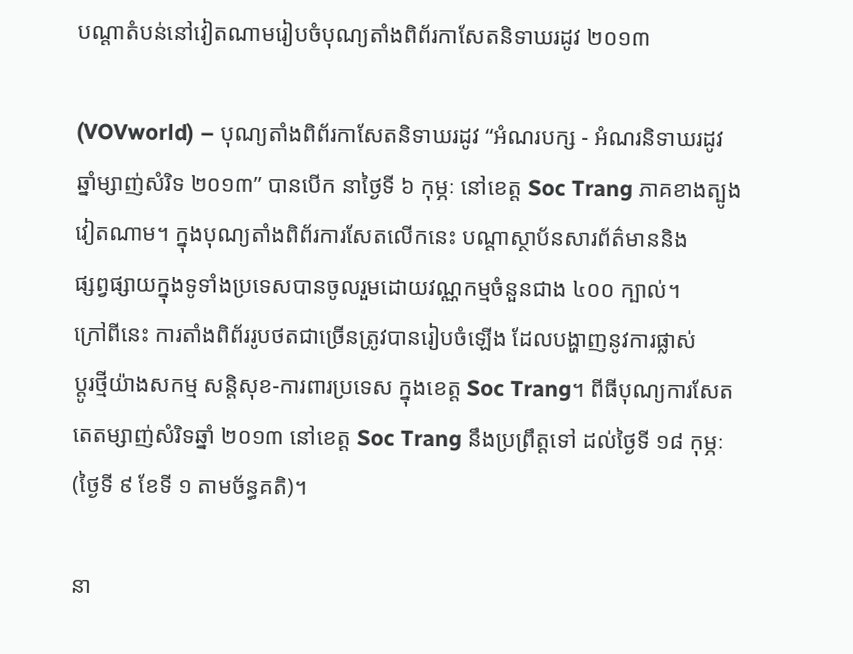បណ្ដាតំបន់នៅវៀតណាមរៀបចំបុណ្យតាំងពិព័រកាសែតនិទាឃរដូវ ២០១៣

(VOVworld) – បុណ្យតាំងពិព័រកាសែតនិទាឃរដូវ “អំណរបក្ស - អំណរនិទាឃរដូវ
ឆ្នាំម្សាញ់សំរិទ ២០១៣” បានបើក នាថ្ងៃទី ៦ កុម្ភៈ នៅខេត្ត Soc Trang ភាគខាងត្បូង
វៀតណាម។ ក្នុងបុណ្យតាំងពិព័រការសែតលើកនេះ បណ្ដាស្ថាប័នសារព័ត៌មាននិង
ផ្សព្វផ្សាយក្នុងទូទាំងប្រទេសបានចូលរួមដោយវណ្ណកម្មចំនួនជាង ៤០០ ក្បាល់។
ក្រៅពីនេះ ការតាំងពិព័ររូបថតជាច្រើនត្រូវបានរៀបចំឡើង ដែលបង្ហាញនូវការផ្លាស់
ប្តូរថ្មីយ៉ាងសកម្ម សន្តិសុខ-ការពារប្រទេស ក្នុងខេត្ត Soc Trang។ ពីធីបុណ្យការសែត
តេតម្សាញ់សំរិទឆ្នាំ ២០១៣ នៅខេត្ត Soc Trang នឹងប្រព្រឹត្តទៅ ដល់ថ្ងៃទី ១៨ កុម្ភៈ
(ថ្ងៃទី ៩ ខែទី ១ តាមច័ន្ធគតិ)។

នា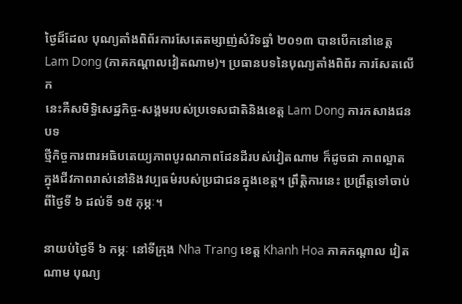ថ្ងៃដ៏ដែល បុណ្យតាំងពិព័រការសែតេតម្សាញ់សំរិទឆ្នាំ ២០១៣ បានបើកនៅខេត្ត
Lam Dong (ភាគកណ្ដាលវៀតណាម)។ ប្រធានបទនៃបុណ្យតាំងពិព័រ ការសែតលើក
នេះគឺសមិទ្ធិសេដ្ឋកិច្ច-សង្គមរបស់ប្រទេសជាតិនិងខេត្ត Lam Dong ការកសាងជនបទ
ថ្មីកិច្ចការពារអធិបតេយ្យភាពបូរណភាពដែនដីរបស់វៀតណាម ក៏ដូចជា ភាពល្អាត
ក្នុងជីវភាពរាស់នៅនិងវប្បធម៌របស់ប្រជាជនក្នុងខេត្ត។ ព្រឹត្តិការនេះ ប្រព្រឹត្តទៅចាប់
ពីថ្ងៃទី ៦ ដល់ទី ១៥ កុម្ភៈ។

នាយប់ថ្ងៃទី ៦ កម្ភៈ នៅទីក្រុង Nha Trang ខេត្ត Khanh Hoa ភាគកណ្ដាល វៀតណាម បុណ្យ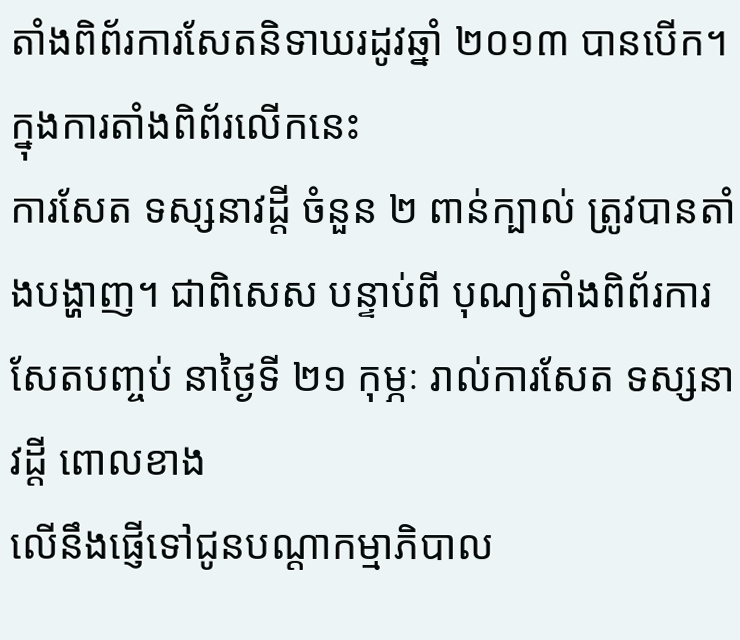តាំងពិព័រការសែតនិទាឃរដូវឆ្នាំ ២០១៣ បានបើក។ ក្នុងការតាំងពិព័រលើកនេះ
ការសែត ទស្សនាវដ្តី ចំនួន ២ ពាន់ក្បាល់ ត្រូវបានតាំងបង្ហាញ។ ជាពិសេស បន្ទាប់ពី បុណ្យតាំងពិព័រការសែតបញ្ចប់ នាថ្ងៃទី ២១ កុម្ភៈ រាល់ការសែត ទស្សនាវដ្តី ពោលខាង
លើនឹងផ្ញើទៅជូនបណ្ដាកម្មាភិបាល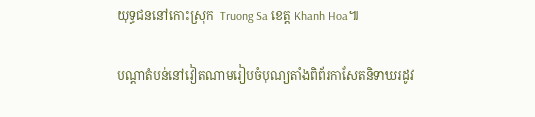យុទ្ធជននៅកោះស្រុក  Truong Sa ខេត្ត Khanh Hoa៕

បណ្ដាតំបន់នៅវៀតណាមរៀបចំបុណ្យតាំងពិព័រកាសែតនិទាឃរដូវ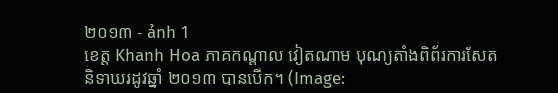២០១៣ - ảnh 1
ខេត្ត Khanh Hoa ភាគកណ្ដាល វៀតណាម បុណ្យតាំងពិព័រការសែតនិទាឃរដូវឆ្នាំ ២០១៣ បានបើក។ (Image: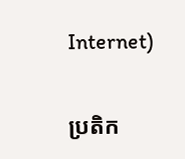Internet)


ប្រតិក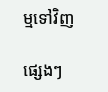ម្មទៅវិញ

ផ្សេងៗ